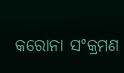କରୋନା ସଂକ୍ରମଣ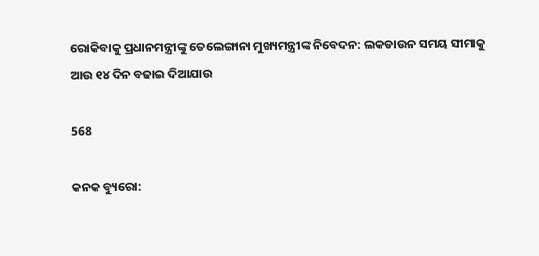ରୋକିବାକୁ ପ୍ରଧାନମନ୍ତ୍ରୀଙ୍କୁ ତେଲେଙ୍ଗାନା ମୁଖ୍ୟମନ୍ତ୍ରୀଙ୍କ ନିବେଦନ: ଲକଡାଉନ ସମୟ ସୀମାକୁ ଆଉ ୧୪ ଦିନ ବଢାଇ ଦିଆଯାଉ

568

କନକ ବ୍ୟୁରୋ: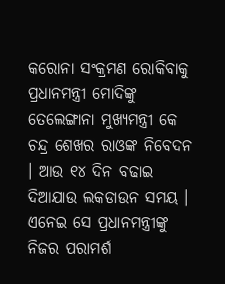କରୋନା ସଂକ୍ରମଣ ରୋକିବାକୁ ପ୍ରଧାନମନ୍ତ୍ରୀ ମୋଦିଙ୍କୁ ତେଲେଙ୍ଗାନା ମୁଖ୍ୟମନ୍ତ୍ରୀ କେ ଚନ୍ଦ୍ର ଶେଖର ରାଓଙ୍କ ନିବେଦନ । ଆଉ ୧୪ ଦିନ ବଢାଇ ଦିଆଯାଉ ଲକଡାଉନ ସମୟ । ଏନେଇ ସେ ପ୍ରଧାନମନ୍ତ୍ରୀଙ୍କୁ ନିଜର ପରାମର୍ଶ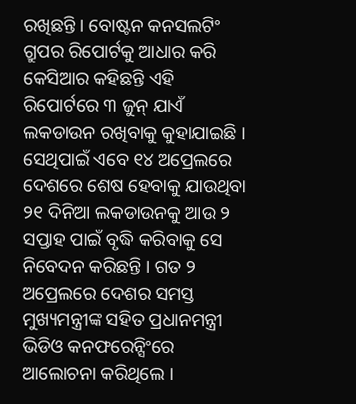ରଖିଛନ୍ତି । ବୋଷ୍ଟନ କନସଲଟିଂ ଗ୍ରୁପର ରିପୋର୍ଟକୁ ଆଧାର କରି କେସିଆର କହିଛନ୍ତି ଏହି ରିପୋର୍ଟରେ ୩ ଜୁନ୍ ଯାଏଁ ଲକଡାଉନ ରଖିବାକୁ କୁହାଯାଇଛି । ସେଥିପାଇଁ ଏବେ ୧୪ ଅପ୍ରେଲରେ ଦେଶରେ ଶେଷ ହେବାକୁ ଯାଉଥିବା ୨୧ ଦିନିଆ ଲକଡାଉନକୁ ଆଉ ୨ ସପ୍ତାହ ପାଇଁ ବୃଦ୍ଧି କରିବାକୁ ସେ ନିବେଦନ କରିଛନ୍ତି । ଗତ ୨ ଅପ୍ରେଲରେ ଦେଶର ସମସ୍ତ ମୁଖ୍ୟମନ୍ତ୍ରୀଙ୍କ ସହିତ ପ୍ରଧାନମନ୍ତ୍ରୀ ଭିଡିଓ କନଫରେନ୍ସିଂରେ ଆଲୋଚନା କରିଥିଲେ ।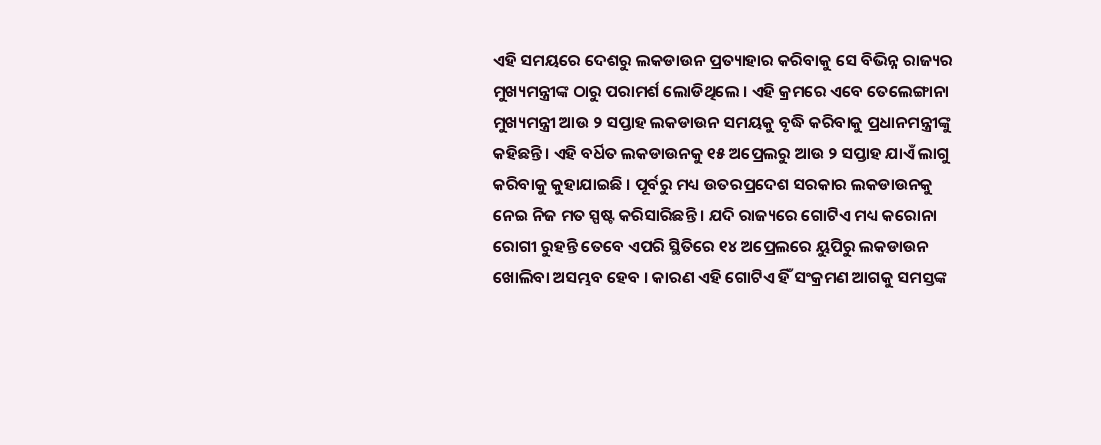ଏହି ସମୟରେ ଦେଶରୁ ଲକଡାଉନ ପ୍ରତ୍ୟାହାର କରିବାକୁ ସେ ବିଭିନ୍ନ ରାଜ୍ୟର ମୁଖ୍ୟମନ୍ତ୍ରୀଙ୍କ ଠାରୁ ପରାମର୍ଶ ଲୋଡିଥିଲେ । ଏହି କ୍ରମରେ ଏବେ ତେଲେଙ୍ଗାନା ମୁଖ୍ୟମନ୍ତ୍ରୀ ଆଉ ୨ ସପ୍ତାହ ଲକଡାଉନ ସମୟକୁ ବୃଦ୍ଧି କରିବାକୁ ପ୍ରଧାନମନ୍ତ୍ରୀଙ୍କୁ କହିଛନ୍ତି । ଏହି ବର୍ଧିତ ଲକଡାଉନକୁ ୧୫ ଅପ୍ରେଲରୁ ଆଉ ୨ ସପ୍ତାହ ଯାଏଁ ଲାଗୁ କରିବାକୁ କୁହାଯାଇଛି । ପୂର୍ବରୁ ମଧ୍ୟ ଉତରପ୍ରଦେଶ ସରକାର ଲକଡାଉନକୁ ନେଇ ନିଜ ମତ ସ୍ପଷ୍ଟ କରିସାରିଛନ୍ତି । ଯଦି ରାଜ୍ୟରେ ଗୋଟିଏ ମଧ୍ୟ କରୋନା ରୋଗୀ ରୁହନ୍ତି ତେବେ ଏପରି ସ୍ଥିତିରେ ୧୪ ଅପ୍ରେଲରେ ୟୁପିରୁ ଲକଡାଉନ ଖୋଲିବା ଅସମ୍ଭବ ହେବ । କାରଣ ଏହି ଗୋଟିଏ ହିଁ ସଂକ୍ରମଣ ଆଗକୁ ସମସ୍ତଙ୍କ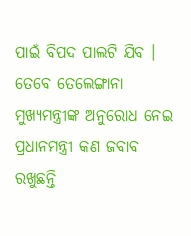ପାଇଁ ବିପଦ ପାଲଟି ଯିବ । ତେବେ ତେଲେଙ୍ଗାନା ମୁଖ୍ୟମନ୍ତ୍ରୀଙ୍କ ଅନୁରୋଧ ନେଇ ପ୍ରଧାନମନ୍ତ୍ରୀ କଣ ଜବାବ ରଖୁଛନ୍ତି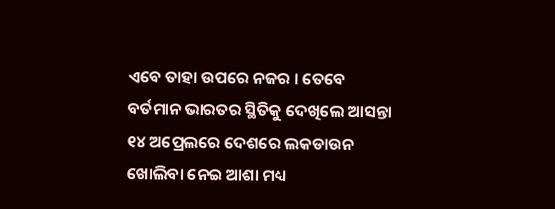ଏବେ ତାହା ଉପରେ ନଜର । ତେବେ ବର୍ତମାନ ଭାରତର ସ୍ଥିତିକୁ ଦେଖିଲେ ଆସନ୍ତା ୧୪ ଅପ୍ରେଲରେ ଦେଶରେ ଲକଡାଉନ ଖୋଲିବା ନେଇ ଆଶା ମଧ୍ୟ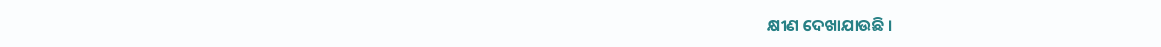କ୍ଷୀଣ ଦେଖାଯାଉଛି ।